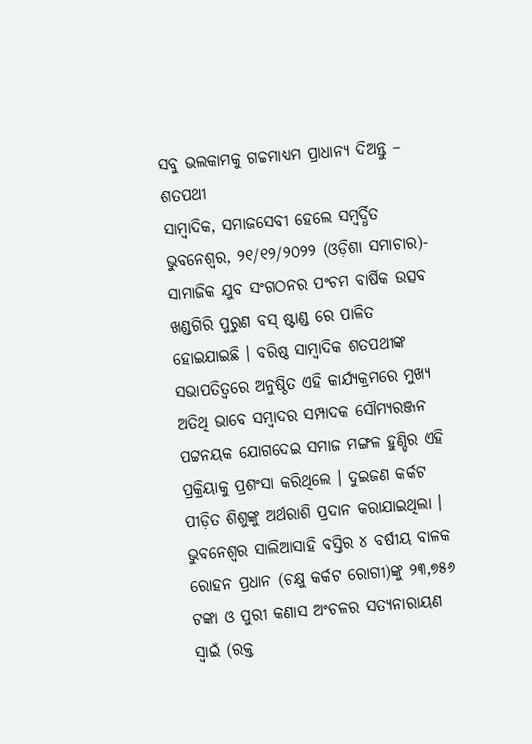ସବୁ ଭଲକାମକୁ ଗଚ୍ଚମାଧ୍ୟମ ପ୍ରାଧାନ୍ୟ ଦିଅନ୍ତୁ – ଶତପଥୀ
ସାମ୍ବାଦିକ, ସମାଜସେବୀ ହେଲେ ସମ୍ବର୍ଦ୍ଧିତ
ଭୁବନେଶ୍ୱର, ୨୧/୧୨/୨୦୨୨ (ଓଡ଼ିଶା ସମାଚାର)- ସାମାଜିକ ଯୁବ ସଂଗଠନର ପଂଚମ ବାର୍ଷିକ ଉତ୍ସବ ଖଣ୍ଡଗିରି ପୁରୁଣ ବସ୍ ଷ୍ଟାଣ୍ଡ ରେ ପାଳିତ ହୋଇଯାଇଛି । ବରିଷ୍ଠ ସାମ୍ବାଦିକ ଶତପଥୀଙ୍କ ସଭାପତିତ୍ୱରେ ଅନୁଷ୍ଠିତ ଏହି କାର୍ଯ୍ୟକ୍ରମରେ ମୁଖ୍ୟ ଅତିଥି ଭାବେ ସମ୍ବାଦର ସମ୍ପାଦକ ସୌମ୍ୟରଞ୍ଜନ ପଟ୍ଟନୟକ ଯୋଗଦେଇ ସମାଜ ମଙ୍ଗଳ ହୁଣ୍ଡିର ଏହି ପ୍ରକ୍ରିୟାକୁ ପ୍ରଶଂସା କରିଥିଲେ । ଦୁଇଜଣ କର୍କଟ ପୀଡ଼ିତ ଶିଶୁଙ୍କୁ ଅର୍ଥରାଶି ପ୍ରଦାନ କରାଯାଇଥିଲା । ଭୁବନେଶ୍ୱର ସାଲିଆସାହି ବସ୍ତିର ୪ ବର୍ଷୀୟ ବାଳକ ରୋହନ ପ୍ରଧାନ (ଚକ୍ଷୁ କର୍କଟ ରୋଗୀ)ଙ୍କୁ ୨୩,୭୫୬ ଟଙ୍କା ଓ ପୁରୀ କଣାସ ଅଂଚଳର ସତ୍ୟନାରାୟଣ ସ୍ୱାଇଁ (ରକ୍ତ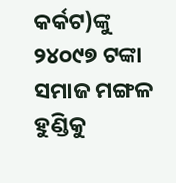କର୍କଟ)ଙ୍କୁ ୨୪୦୯୭ ଟଙ୍କା ସମାଜ ମଙ୍ଗଳ ହୁଣ୍ଡିକୁ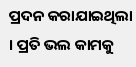ପ୍ରଦନ କରାଯାଇଥିଲା । ପ୍ରତି ଭଲ କାମକୁ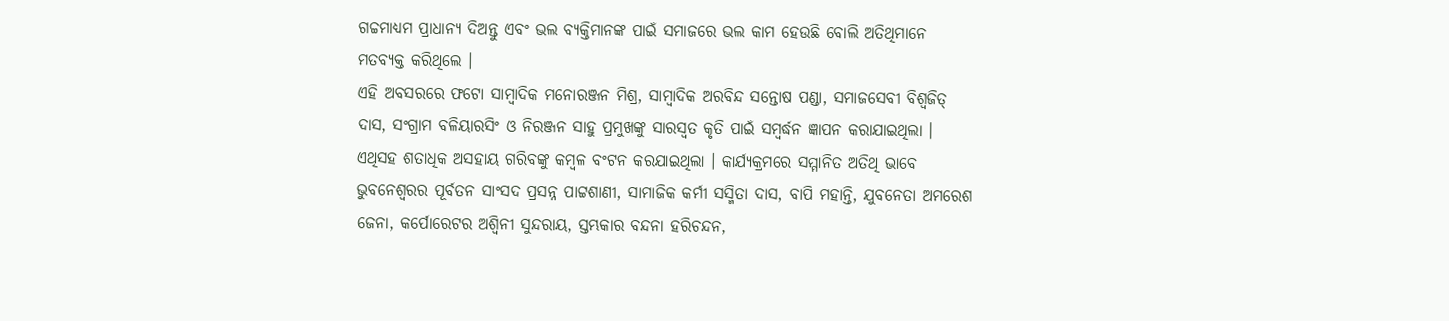ଗଚ୍ଚମାଧ୍ୟମ ପ୍ରାଧାନ୍ୟ ଦିଅନ୍ତୁ ଏବଂ ଭଲ ବ୍ୟକ୍ତିମାନଙ୍କ ପାଇଁ ସମାଜରେ ଭଲ କାମ ହେଉଛି ବୋଲି ଅତିଥିମାନେ ମତବ୍ୟକ୍ତ କରିଥିଲେ ।
ଏହି ଅବସରରେ ଫଟୋ ସାମ୍ବାଦିକ ମନୋରଞ୍ଜନ ମିଶ୍ର, ସାମ୍ବାଦିକ ଅରବିନ୍ଦ ସନ୍ତୋଷ ପଣ୍ଡା, ସମାଜସେବୀ ବିଶ୍ୱଜିତ୍ ଦାସ, ସଂଗ୍ରାମ ବଳିୟାରସିଂ ଓ ନିରଞ୍ଜନ ସାହୁ ପ୍ରମୁଖଙ୍କୁ ସାରସ୍ୱତ କୃତି ପାଇଁ ସମ୍ବର୍ଦ୍ଧନ ଜ୍ଞାପନ କରାଯାଇଥିଲା । ଏଥିସହ ଶତାଧିକ ଅସହାୟ ଗରିବଙ୍କୁ କମ୍ବଳ ବଂଟନ କରଯାଇଥିଲା । କାର୍ଯ୍ୟକ୍ରମରେ ସମ୍ମାନିତ ଅତିଥି ଭାବେ ଭୁବନେଶ୍ୱରର ପୂର୍ବତନ ସାଂସଦ ପ୍ରସନ୍ନ ପାଟ୍ଟଶାଣୀ, ସାମାଜିକ କର୍ମୀ ସସ୍ମିତା ଦାସ, ବାପି ମହାନ୍ତି, ଯୁବନେତା ଅମରେଶ ଜେନା, କର୍ପୋରେଟର ଅଶ୍ୱିନୀ ସୁନ୍ଦରାୟ, ସ୍ତମ୍ଭକାର ବନ୍ଦନା ହରିଚନ୍ଦନ,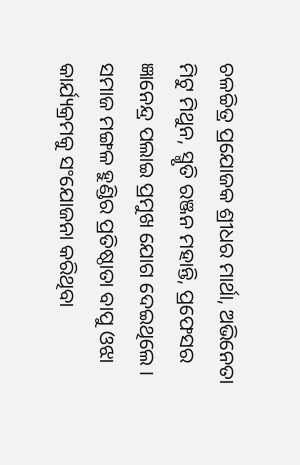ଚଳଚ୍ଚିତ୍ର ପ୍ରଯୋଜକ ଶ୍ରୀଧର ମାର୍ଥା, ଅଭିନେତା ମିଟୁ ମିଥୁନ, ସ୍ମୃତି ରଞ୍ଜନ ମହାନ୍ତି, ପ୍ରଫେସର ଜ୍ଞାନେନ୍ଦ୍ର ପଲାଇ ପ୍ରମୁଖ ଯୋଗ ଦେଇଥିଲେ । ସମାଜ ମଙ୍ଗଳ ହୁଣ୍ଡିର ପ୍ରତିଷ୍ଠାତା ବାପୁ ଓଝା କାର୍ଯ୍ୟକ୍ରମକୁ ସଂଯୋଜନା କରିଥିବା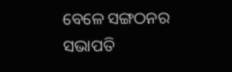ବେଳେ ସଙ୍ଗଠନର ସଭାପତି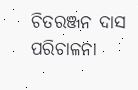ଚିତରଞ୍ଜନ ଦାସ ପରିଚାଳନା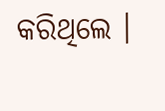କରିଥିଲେ ।